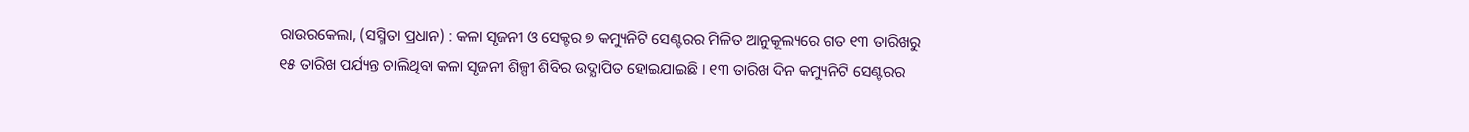ରାଉରକେଲା, (ସସ୍ମିତା ପ୍ରଧାନ) : କଳା ସୃଜନୀ ଓ ସେକ୍ଟର ୭ କମ୍ୟୁନିଟି ସେଣ୍ଟରର ମିଳିତ ଆନୁକୂଲ୍ୟରେ ଗତ ୧୩ ତାରିଖରୁ ୧୫ ତାରିଖ ପର୍ଯ୍ୟନ୍ତ ଚାଲିଥିବା କଳା ସୃଜନୀ ଶିଳ୍ପୀ ଶିବିର ଉଦ୍ଯାପିତ ହୋଇଯାଇଛି । ୧୩ ତାରିଖ ଦିନ କମ୍ୟୁନିଟି ସେଣ୍ଟରର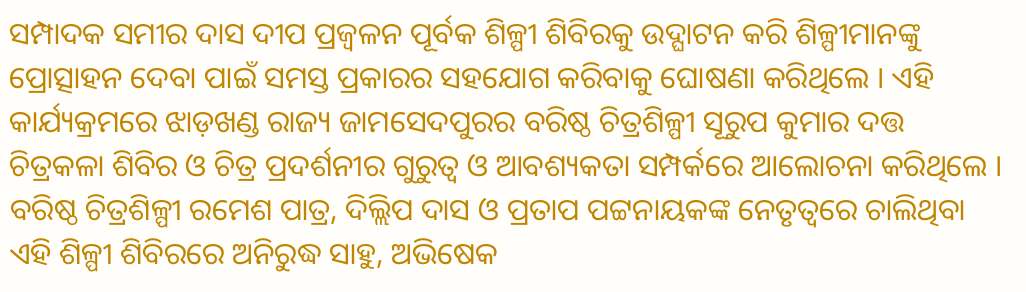ସମ୍ପାଦକ ସମୀର ଦାସ ଦୀପ ପ୍ରଜ୍ୱଳନ ପୂର୍ବକ ଶିଳ୍ପୀ ଶିବିରକୁ ଉଦ୍ଘାଟନ କରି ଶିଳ୍ପୀମାନଙ୍କୁ ପ୍ରୋତ୍ସାହନ ଦେବା ପାଇଁ ସମସ୍ତ ପ୍ରକାରର ସହଯୋଗ କରିବାକୁ ଘୋଷଣା କରିଥିଲେ । ଏହି କାର୍ଯ୍ୟକ୍ରମରେ ଝାଡ଼ଖଣ୍ଡ ରାଜ୍ୟ ଜାମସେଦପୁରର ବରିଷ୍ଠ ଚିତ୍ରଶିଳ୍ପୀ ସୂରୁପ କୁମାର ଦତ୍ତ ଚିତ୍ରକଳା ଶିବିର ଓ ଚିତ୍ର ପ୍ରଦର୍ଶନୀର ଗୁରୁତ୍ଵ ଓ ଆବଶ୍ୟକତା ସମ୍ପର୍କରେ ଆଲୋଚନା କରିଥିଲେ । ବରିଷ୍ଠ ଚିତ୍ରଶିଳ୍ପୀ ରମେଶ ପାତ୍ର, ଦିଲ୍ଲିପ ଦାସ ଓ ପ୍ରତାପ ପଟ୍ଟନାୟକଙ୍କ ନେତୃତ୍ୱରେ ଚାଲିଥିବା ଏହି ଶିଳ୍ପୀ ଶିବିରରେ ଅନିରୁଦ୍ଧ ସାହୁ, ଅଭିଷେକ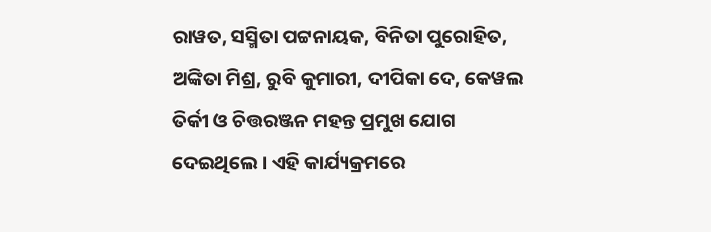ରାୱତ, ସସ୍ମିତା ପଟ୍ଟନାୟକ, ବିନିତା ପୁରୋହିତ, ଅଙ୍କିତା ମିଶ୍ର, ରୁବି କୁମାରୀ, ଦୀପିକା ଦେ, କେୱଲ ତିର୍କୀ ଓ ଚିତ୍ତରଞ୍ଜନ ମହନ୍ତ ପ୍ରମୁଖ ଯୋଗ ଦେଇଥିଲେ । ଏହି କାର୍ଯ୍ୟକ୍ରମରେ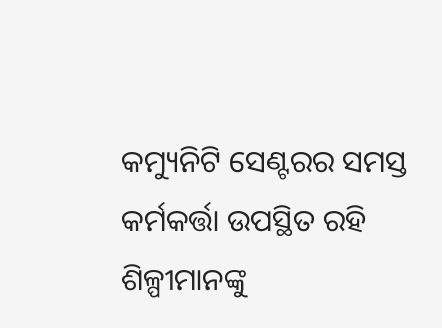କମ୍ୟୁନିଟି ସେଣ୍ଟରର ସମସ୍ତ କର୍ମକର୍ତ୍ତା ଉପସ୍ଥିତ ରହି ଶିଳ୍ପୀମାନଙ୍କୁ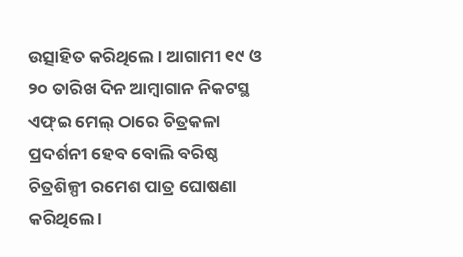ଉତ୍ସାହିତ କରିଥିଲେ । ଆଗାମୀ ୧୯ ଓ ୨୦ ତାରିଖ ଦିନ ଆମ୍ବାଗାନ ନିକଟସ୍ଥ ଏଫ୍ଇ ମେଲ୍ ଠାରେ ଚିତ୍ରକଳା ପ୍ରଦର୍ଶନୀ ହେବ ବୋଲି ବରିଷ୍ଠ ଚିତ୍ରଶିଳ୍ପୀ ରମେଶ ପାତ୍ର ଘୋଷଣା କରିଥିଲେ ।